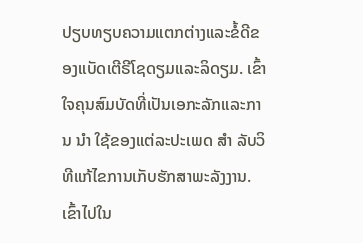ປຽບທຽບຄວາມແຕກຕ່າງແລະຂໍ້ດີຂອງແບັດເຕີຣີໂຊດຽມແລະລິດຽມ. ເຂົ້າໃຈຄຸນສົມບັດທີ່ເປັນເອກະລັກແລະການ ນໍາ ໃຊ້ຂອງແຕ່ລະປະເພດ ສໍາ ລັບວິທີແກ້ໄຂການເກັບຮັກສາພະລັງງານ.
ເຂົ້າໄປໃນ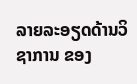ລາຍລະອຽດດ້ານວິຊາການ ຂອງ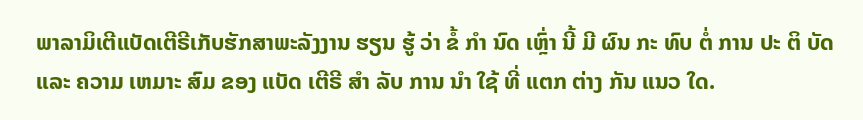ພາລາມິເຕີແບັດເຕີຣີເກັບຮັກສາພະລັງງານ ຮຽນ ຮູ້ ວ່າ ຂໍ້ ກໍາ ນົດ ເຫຼົ່າ ນີ້ ມີ ຜົນ ກະ ທົບ ຕໍ່ ການ ປະ ຕິ ບັດ ແລະ ຄວາມ ເຫມາະ ສົມ ຂອງ ແບັດ ເຕີຣີ ສໍາ ລັບ ການ ນໍາ ໃຊ້ ທີ່ ແຕກ ຕ່າງ ກັນ ແນວ ໃດ.